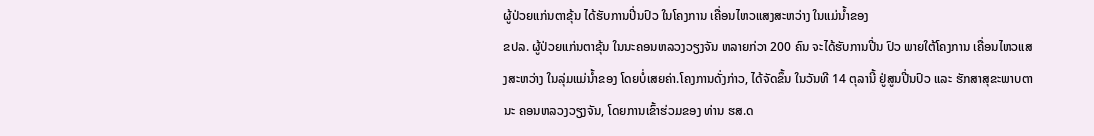ຜູ້ປ່ວຍແກ່ນຕາຂຸ້ນ ໄດ້ຮັບການປີ່ນປົວ ໃນໂຄງການ ເຄື່ອນໄຫວແສງສະຫວ່າງ ໃນແມ່ນໍ້າຂອງ
ຂປລ. ຜູ້ປ່ວຍແກ່ນຕາຂຸ້ນ ໃນນະຄອນຫລວງວຽງຈັນ ຫລາຍກ່ວາ 200 ຄົນ ຈະໄດ້ຮັບການປີ່ນ ປົວ ພາຍໃຕ້ໂຄງການ ເຄື່ອນໄຫວແສງສະຫວ່າງ ໃນລຸ່ມແມ່ນໍ້າຂອງ ໂດຍບໍ່ເສຍຄ່າ.ໂຄງການດັ່ງກ່າວ, ໄດ້ຈັດຂຶ້ນ ໃນວັນທີ 14 ຕຸລານີ້ ຢູ່ສູນປີ່ນປົວ ແລະ ຮັກສາສຸຂະພາບຕາ ນະ ຄອນຫລວງວຽງຈັນ, ໂດຍການເຂົ້າຮ່ວມຂອງ ທ່ານ ຮສ.ດ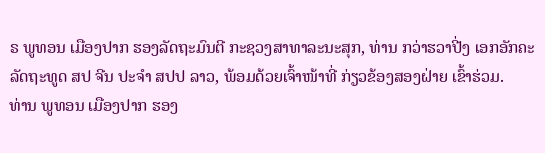ຣ ພູທອນ ເມືອງປາກ ຮອງລັດຖະມົນຕີ ກະຊວງສາທາລະນະສຸກ, ທ່ານ ກວ່າຮວາປີ່ງ ເອກອັກຄະລັດຖະທູດ ສປ ຈີນ ປະຈໍາ ສປປ ລາວ, ພ້ອມດ້ວຍເຈົ້າໜ້າທີ່ ກ່ຽວຂ້ອງສອງຝ່າຍ ເຂົ້າຮ່ວມ.
ທ່ານ ພູທອນ ເມືອງປາກ ຮອງ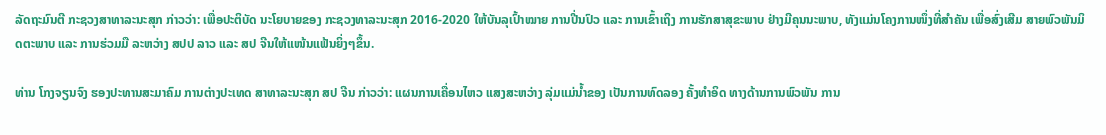ລັດຖະມົນຕີ ກະຊວງສາທາລະນະສຸກ ກ່າວວ່າ: ເພື່ອປະຕິບັດ ນະໂຍບາຍຂອງ ກະຊວງທາລະນະສຸກ 2016-2020 ໃຫ້ບັນລຸເປົ້າໝາຍ ການປີ່ນປົວ ແລະ ການເຂົ້າເຖິງ ການຮັກສາສຸຂະພາບ ຢ່າງມີຄຸນນະພາບ, ທັງແມ່ນໂຄງການໜຶ່ງທີ່ສຳຄັນ ເພື່ອສົ່ງເສີມ ສາຍພົວພັນມິດຕະພາບ ແລະ ການຮ່ວມມື ລະຫວ່າງ ສປປ ລາວ ແລະ ສປ ຈີນໃຫ້ແໜ້ນແຟ້ນຍິ່ງໆຂຶ້ນ.

ທ່ານ ໂກງຈຽນຈົງ ຮອງປະທານສະມາຄົມ ການຕ່າງປະເທດ ສາທາລະນະສຸກ ສປ ຈີນ ກ່າວວ່າ: ແຜນການເຄື່ອນໄຫວ ແສງສະຫວ່າງ ລຸ່ມແມ່ນໍ້າຂອງ ເປັນການທົດລອງ ຄັ້ງທໍາອິດ ທາງດ້ານການພົວພັນ ການ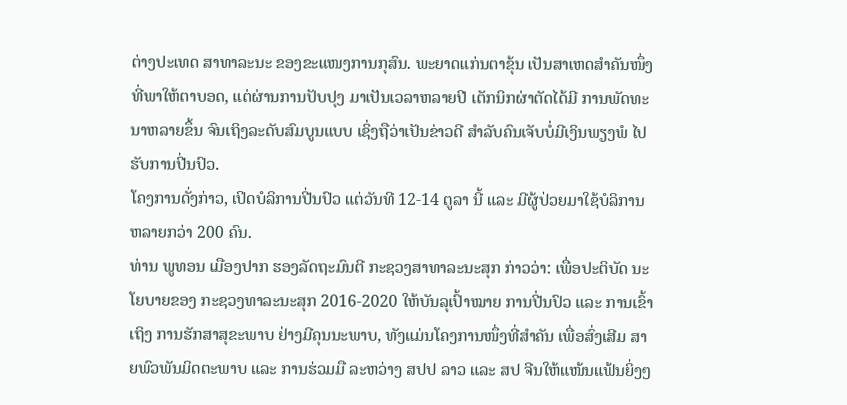ຕ່າງປະເທດ ສາທາລະນະ ຂອງຂະແໜງການກຸສົນ. ພະຍາດແກ່ນຕາຂຸ້ນ ເປັນສາເຫດສໍາຄັນໜຶ່ງ ທີ່ພາໃຫ້ຕາບອດ, ແຕ່ຜ່ານການປັບປຸງ ມາເປັນເວລາຫລາຍປີ ເຕັກນິກຜ່າຕັດໄດ້ມີ ການພັດທະນາຫລາຍຂຶ້ນ ຈົນເຖິງລະດັບສົມບູນແບບ ເຊິ່ງຖືວ່າເປັນຂ່າວດີ ສຳລັບຄົນເຈັບບໍ່ມີເງິນພຽງພໍ ໄປຮັບການປີ່ນປົວ.
ໂຄງການດັ່ງກ່າວ, ເປິດບໍລິການປີ່ນປົວ ແຕ່ວັນທີ 12-14 ຕູລາ ນີ້ ແລະ ມີຜູ້ປ່ວຍມາໃຊ້ບໍລິການ ຫລາຍກວ່າ 200 ຄົນ.
ທ່ານ ພູທອນ ເມືອງປາກ ຮອງລັດຖະມົນຕີ ກະຊວງສາທາລະນະສຸກ ກ່າວວ່າ: ເພື່ອປະຕິບັດ ນະໂຍບາຍຂອງ ກະຊວງທາລະນະສຸກ 2016-2020 ໃຫ້ບັນລຸເປົ້າໝາຍ ການປີ່ນປົວ ແລະ ການເຂົ້າເຖິງ ການຮັກສາສຸຂະພາບ ຢ່າງມີຄຸນນະພາບ, ທັງແມ່ນໂຄງການໜຶ່ງທີ່ສຳຄັນ ເພື່ອສົ່ງເສີມ ສາຍພົວພັນມິດຕະພາບ ແລະ ການຮ່ວມມື ລະຫວ່າງ ສປປ ລາວ ແລະ ສປ ຈີນໃຫ້ແໜ້ນແຟ້ນຍິ່ງໆ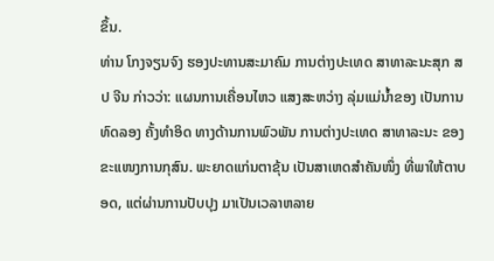ຂຶ້ນ.
ທ່ານ ໂກງຈຽນຈົງ ຮອງປະທານສະມາຄົມ ການຕ່າງປະເທດ ສາທາລະນະສຸກ ສປ ຈີນ ກ່າວວ່າ: ແຜນການເຄື່ອນໄຫວ ແສງສະຫວ່າງ ລຸ່ມແມ່ນໍ້າຂອງ ເປັນການທົດລອງ ຄັ້ງທໍາອິດ ທາງດ້ານການພົວພັນ ການຕ່າງປະເທດ ສາທາລະນະ ຂອງຂະແໜງການກຸສົນ. ພະຍາດແກ່ນຕາຂຸ້ນ ເປັນສາເຫດສໍາຄັນໜຶ່ງ ທີ່ພາໃຫ້ຕາບອດ, ແຕ່ຜ່ານການປັບປຸງ ມາເປັນເວລາຫລາຍ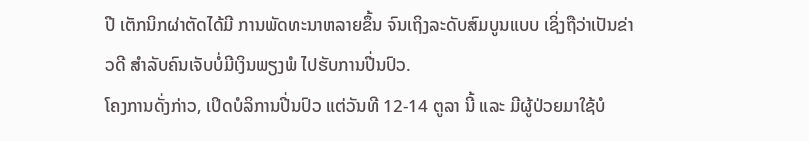ປີ ເຕັກນິກຜ່າຕັດໄດ້ມີ ການພັດທະນາຫລາຍຂຶ້ນ ຈົນເຖິງລະດັບສົມບູນແບບ ເຊິ່ງຖືວ່າເປັນຂ່າວດີ ສຳລັບຄົນເຈັບບໍ່ມີເງິນພຽງພໍ ໄປຮັບການປີ່ນປົວ.
ໂຄງການດັ່ງກ່າວ, ເປິດບໍລິການປີ່ນປົວ ແຕ່ວັນທີ 12-14 ຕູລາ ນີ້ ແລະ ມີຜູ້ປ່ວຍມາໃຊ້ບໍ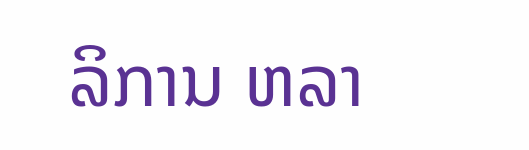ລິການ ຫລາ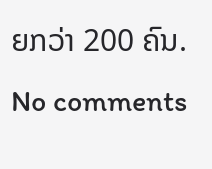ຍກວ່າ 200 ຄົນ.
No comments